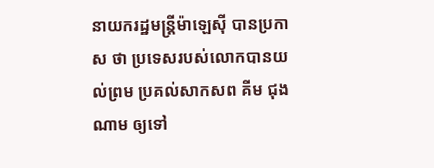នាយករដ្ឋមន្ត្រីម៉ាឡេស៊ី បានប្រកាស ថា ប្រទេសរបស់លោកបានយល់ព្រម ប្រគល់សាកសព គីម ជុងណាម ឲ្យទៅ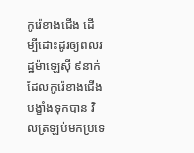កូរ៉េខាងជើង ដើម្បីដោះដូរឲ្យពលរដ្ឋម៉ាឡេស៊ី ៩នាក់ ដែលកូរ៉េខាងជើង បង្ខាំងទុកបាន វិលត្រឡប់មកប្រទេ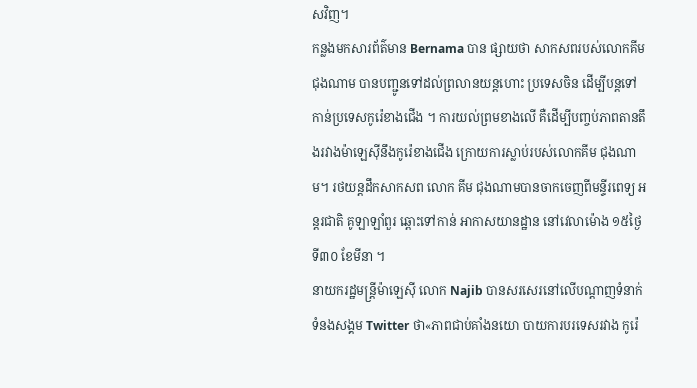សវិញ។
កន្លងមកសារព័ត៌មាន Bernama បាន ផ្សាយថា សាកសពរបស់លោកគីម ជុងណាម បានបញ្ជូនទៅដល់ព្រលានយន្តហោះ ប្រទេសចិន ដើម្បីបន្តទៅកាន់ប្រទេសកូរ៉េខាងជើង ។ ការយល់ព្រមខាងលើ គឺដើម្បីបញ្ចប់ភាពតានតឹងរវាងម៉ាឡេស៊ីនឹងកូរ៉េខាងជើង ក្រោយការស្លាប់របស់លោកគីម ជុងណាម។ រថយន្តដឹកសាកសព លោក គីម ជុងណាមបានចាកចេញពីមន្ទីរពេទ្យ អន្តរជាតិ គូឡាឡាំពួរ ឆ្ពោះទៅកាន់ អាកាសយានដ្ឋាន នៅវេលាម៉ោង ១៥ថ្ងៃ ទី៣០ ខែមីនា ។
នាយករដ្ឋមន្ត្រីម៉ាឡេស៊ី លោក Najib បានសរសេរនៅលើបណ្តាញទំនាក់ទំនងសង្គម Twitter ថា«ភាពជាប់គាំងនយោ បាយការបរទេសរវាង កូរ៉េ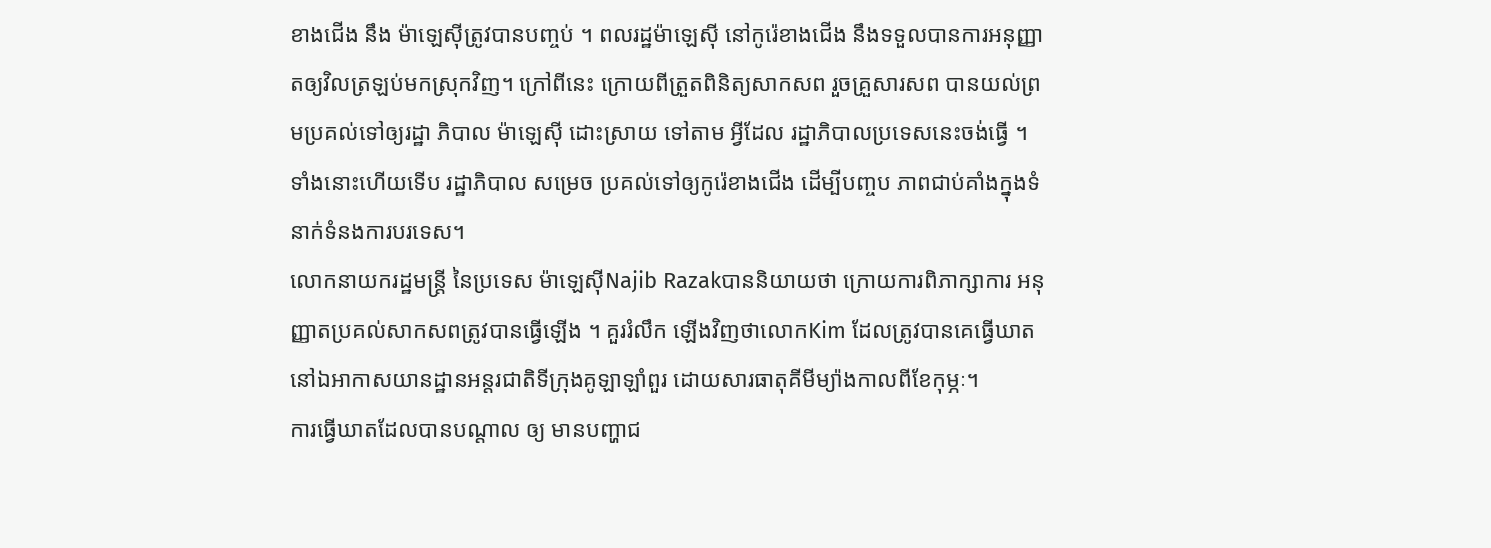ខាងជើង នឹង ម៉ាឡេស៊ីត្រូវបានបញ្ចប់ ។ ពលរដ្ឋម៉ាឡេស៊ី នៅកូរ៉េខាងជើង នឹងទទួលបានការអនុញ្ញាតឲ្យវិលត្រឡប់មកស្រុកវិញ។ ក្រៅពីនេះ ក្រោយពីត្រួតពិនិត្យសាកសព រួចគ្រួសារសព បានយល់ព្រមប្រគល់ទៅឲ្យរដ្ឋា ភិបាល ម៉ាឡេស៊ី ដោះស្រាយ ទៅតាម អ្វីដែល រដ្ឋាភិបាលប្រទេសនេះចង់ធ្វើ ។ ទាំងនោះហើយទើប រដ្ឋាភិបាល សម្រេច ប្រគល់ទៅឲ្យកូរ៉េខាងជើង ដើម្បីបញ្ចប ភាពជាប់គាំងក្នុងទំនាក់ទំនងការបរទេស។
លោកនាយករដ្ឋមន្ត្រី នៃប្រទេស ម៉ាឡេស៊ីNajib Razakបាននិយាយថា ក្រោយការពិភាក្សាការ អនុញ្ញាតប្រគល់សាកសពត្រូវបានធ្វើឡើង ។ គួររំលឹក ឡើងវិញថាលោកKim ដែលត្រូវបានគេធ្វើឃាត នៅឯអាកាសយានដ្ឋានអន្តរជាតិទីក្រុងគូឡាឡាំពួរ ដោយសារធាតុគីមីម្យ៉ាងកាលពីខែកុម្ភៈ។
ការធ្វើឃាតដែលបានបណ្តាល ឲ្យ មានបញ្ហាជ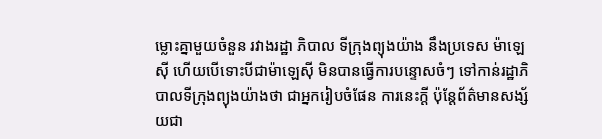ម្លោះគ្នាមួយចំនួន រវាងរដ្ឋា ភិបាល ទីក្រុងព្យុងយ៉ាង នឹងប្រទេស ម៉ាឡេស៊ី ហើយបើទោះបីជាម៉ាឡេស៊ី មិនបានធ្វើការបន្ទោសចំៗ ទៅកាន់រដ្ឋាភិបាលទីក្រុងព្យុងយ៉ាងថា ជាអ្នករៀបចំផែន ការនេះក្តី ប៉ុន្តែព័ត៌មានសង្ស័យជា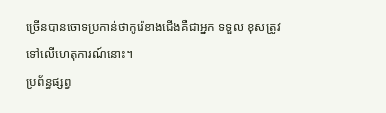ច្រើនបានចោទប្រកាន់ថាកូរ៉េខាងជើងគឺជាអ្នក ទទួល ខុសត្រូវទៅលើហេតុការណ៍នោះ។
ប្រព័ន្ធផ្សព្វ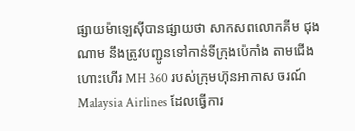ផ្សាយម៉ាឡេស៊ីបានផ្សាយថា សាកសពលោកគីម ជុងណាម នឹងត្រូវបញ្ជូនទៅកាន់ទីក្រុងប៉េកាំង តាមជើង ហោះហើរ MH 360 របស់ក្រុមហ៊ុនអាកាស ចរណ៍ Malaysia Airlines ដែលធ្វើការ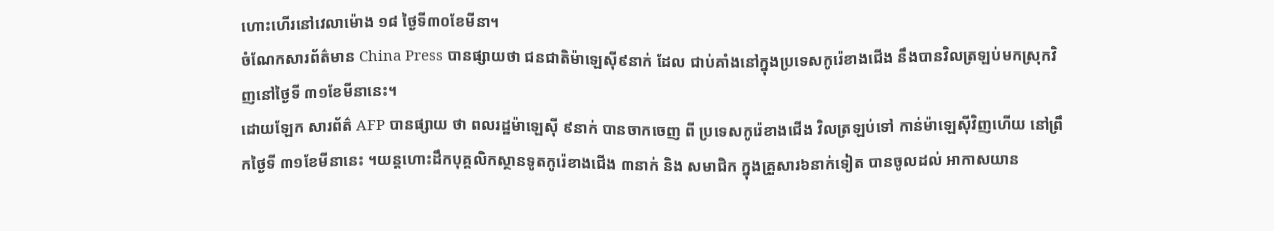ហោះហើរនៅវេលាម៉ោង ១៨ ថ្ងៃទី៣០ខែមីនា។
ចំណែកសារព័ត៌មាន China Press បានផ្សាយថា ជនជាតិម៉ាឡេស៊ី៩នាក់ ដែល ជាប់គាំងនៅក្នុងប្រទេសកូរ៉េខាងជើង នឹងបានវិលត្រឡប់មកស្រុកវិញនៅថ្ងៃទី ៣១ខែមីនានេះ។
ដោយឡែក សារព័ត៌ AFP បានផ្សាយ ថា ពលរដ្ឋម៉ាឡេស៊ី ៩នាក់ បានចាកចេញ ពី ប្រទេសកូរ៉េខាងជើង វិលត្រឡប់ទៅ កាន់ម៉ាឡេស៊ីវិញហើយ នៅព្រឹកថ្ងៃទី ៣១ខែមីនានេះ ។យន្តហោះដឹកបុគ្គលិកស្ថានទូតកូរ៉េខាងជើង ៣នាក់ និង សមាជិក ក្នុងគ្រួសារ៦នាក់ទៀត បានចូលដល់ អាកាសយាន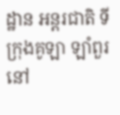ដ្ឋាន អន្តរជាតិ ទីក្រុងគូឡា ឡាំពួរ នៅ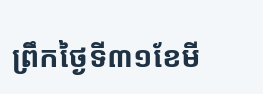ព្រឹកថ្ងៃទី៣១ខែមី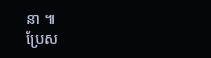នា ៕
ប្រែស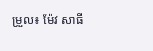ម្រួល៖ ម៉ែវ សាធី